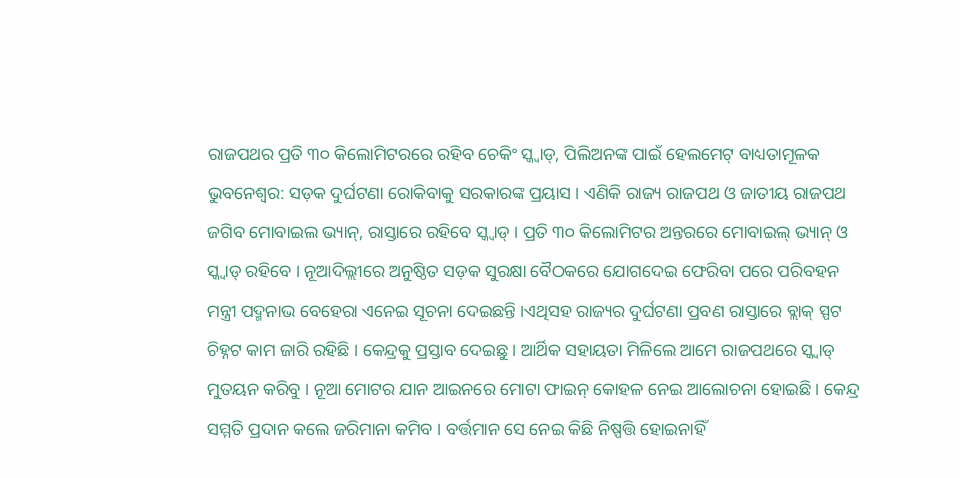ରାଜପଥର ପ୍ରତି ୩୦ କିଲୋମିଟରରେ ରହିବ ଚେକିଂ ସ୍କ୍ୱାଡ୍, ପିଲିଅନଙ୍କ ପାଇଁ ହେଲମେଟ୍ ବାଧ୍ୟତାମୂଳକ
ଭୁବନେଶ୍ୱର: ସଡ଼କ ଦୁର୍ଘଟଣା ରୋକିବାକୁ ସରକାରଙ୍କ ପ୍ରୟାସ । ଏଣିକି ରାଜ୍ୟ ରାଜପଥ ଓ ଜାତୀୟ ରାଜପଥ ଜଗିବ ମୋବାଇଲ ଭ୍ୟାନ୍, ରାସ୍ତାରେ ରହିବେ ସ୍କ୍ୱାଡ୍ । ପ୍ରତି ୩୦ କିଲୋମିଟର ଅନ୍ତରରେ ମୋବାଇଲ୍ ଭ୍ୟାନ୍ ଓ ସ୍କ୍ୱାଡ୍ ରହିବେ । ନୂଆଦିଲ୍ଲୀରେ ଅନୁଷ୍ଠିତ ସଡ଼କ ସୁରକ୍ଷା ବୈଠକରେ ଯୋଗଦେଇ ଫେରିବା ପରେ ପରିବହନ ମନ୍ତ୍ରୀ ପଦ୍ମନାଭ ବେହେରା ଏନେଇ ସୂଚନା ଦେଇଛନ୍ତି ।ଏଥିସହ ରାଜ୍ୟର ଦୁର୍ଘଟଣା ପ୍ରବଣ ରାସ୍ତାରେ ବ୍ଲାକ୍ ସ୍ପଟ ଚିହ୍ନଟ କାମ ଜାରି ରହିଛି । କେନ୍ଦ୍ରକୁ ପ୍ରସ୍ତାବ ଦେଇଛୁ । ଆର୍ଥିକ ସହାୟତା ମିଳିଲେ ଆମେ ରାଜପଥରେ ସ୍କ୍ୱାଡ୍ ମୁତୟନ କରିବୁ । ନୂଆ ମୋଟର ଯାନ ଆଇନରେ ମୋଟା ଫାଇନ୍ କୋହଳ ନେଇ ଆଲୋଚନା ହୋଇଛି । କେନ୍ଦ୍ର ସମ୍ମତି ପ୍ରଦାନ କଲେ ଜରିମାନା କମିବ । ବର୍ତ୍ତମାନ ସେ ନେଇ କିଛି ନିଷ୍ପତ୍ତି ହୋଇନାହିଁ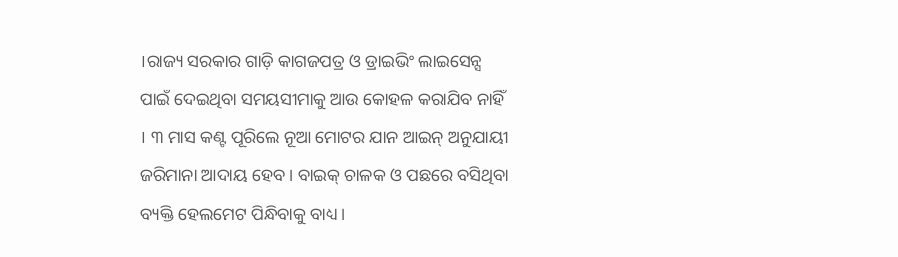।ରାଜ୍ୟ ସରକାର ଗାଡ଼ି କାଗଜପତ୍ର ଓ ଡ୍ରାଇଭିଂ ଲାଇସେନ୍ସ ପାଇଁ ଦେଇଥିବା ସମୟସୀମାକୁ ଆଉ କୋହଳ କରାଯିବ ନାହିଁ । ୩ ମାସ କଣ୍ଟ ପୂରିଲେ ନୂଆ ମୋଟର ଯାନ ଆଇନ୍ ଅନୁଯାୟୀ ଜରିମାନା ଆଦାୟ ହେବ । ବାଇକ୍ ଚାଳକ ଓ ପଛରେ ବସିଥିବା ବ୍ୟକ୍ତି ହେଲମେଟ ପିନ୍ଧିବାକୁ ବାଧ୍ୟ ।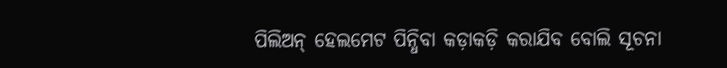ପିଲିଅନ୍ ହେଲମେଟ ପିନ୍ଧିବା କଡ଼ାକଡ଼ି କରାଯିବ ବୋଲି ସୂଚନା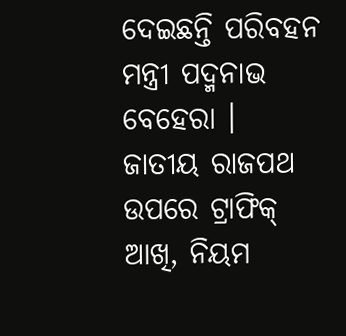ଦେଇଛନ୍ତି ପରିବହନ ମନ୍ତ୍ରୀ ପଦ୍ମନାଭ ବେହେରା ।
ଜାତୀୟ ରାଜପଥ ଉପରେ ଟ୍ରାଫିକ୍ ଆଖି, ନିୟମ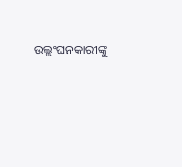ଉଲ୍ଲଂଘନକାରୀଙ୍କୁ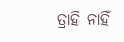ତ୍ରାହି ନାହିଁ